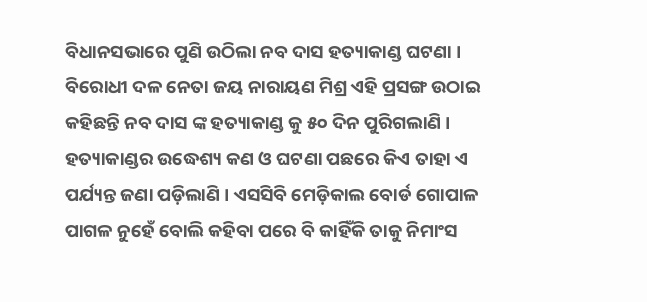ବିଧାନସଭାରେ ପୁଣି ଉଠିଲା ନବ ଦାସ ହତ୍ୟାକାଣ୍ଡ ଘଟଣା । ବିରୋଧୀ ଦଳ ନେତା ଜୟ ନାରାୟଣ ମିଶ୍ର ଏହି ପ୍ରସଙ୍ଗ ଉଠାଇ କହିଛନ୍ତି ନବ ଦାସ ଙ୍କ ହତ୍ୟାକାଣ୍ଡ କୁ ୫୦ ଦିନ ପୁରିଗଲାଣି । ହତ୍ୟାକାଣ୍ଡର ଉଦ୍ଧେଶ୍ୟ କଣ ଓ ଘଟଣା ପଛରେ କିଏ ତାହା ଏ ପର୍ଯ୍ୟନ୍ତ ଜଣା ପଡ଼ିଲାଣି । ଏସସିବି ମେଡ଼ିକାଲ ବୋର୍ଡ ଗୋପାଳ ପାଗଳ ନୁହେଁ ବୋଲି କହିବା ପରେ ବି କାହିଁକି ତାକୁ ନିମାଂସ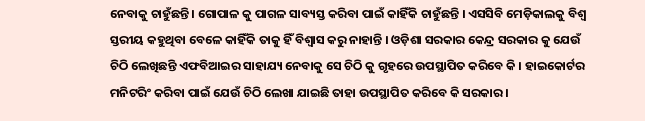ନେବାକୁ ଚାହୁଁଛନ୍ତି । ଗୋପାଳ କୁ ପାଗଳ ସାବ୍ୟସ୍ତ କରିବା ପାଇଁ କାହିଁକି ଚାହୁଁଛନ୍ତି । ଏସସିବି ମେଡ଼ିକାଲକୁ ବିଶ୍ୱ ସ୍ତରୀୟ କହୁଥିବା ବେଳେ କାହିଁକି ତାକୁ ହିଁ ବିଶ୍ଵାସ କରୁ ନାହାନ୍ତି । ଓଡ଼ିଶା ସରକାର କେନ୍ଦ୍ର ସରକାର କୁ ଯେଉଁ ଚିଠି ଲେଖିଛନ୍ତି ଏଫବିଆଇର ସାହାଯ୍ୟ ନେବାକୁ ସେ ଚିଠି କୁ ଗୃହରେ ଉପସ୍ଥାପିତ କରିବେ କି । ହାଇକୋର୍ଟର ମନିଟରିଂ କରିବା ପାଇଁ ଯେଉଁ ଚିଠି ଲେଖା ଯାଇଛି ତାହା ଉପସ୍ଥାପିତ କରିବେ କି ସରକାର ।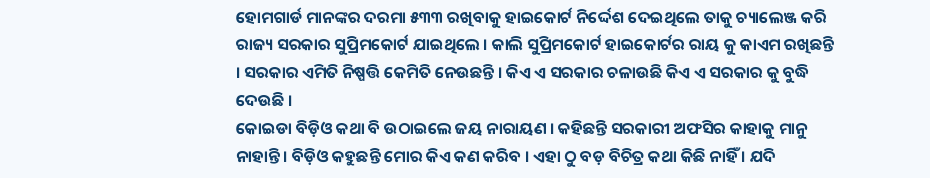ହୋମଗାର୍ଡ ମାନଙ୍କର ଦରମା ୫୩୩ ରଖିବାକୁ ହାଇକୋର୍ଟ ନିର୍ଦ୍ଦେଶ ଦେଇଥିଲେ ତାକୁ ଚ୍ୟାଲେଞ୍ଜ କରି ରାଜ୍ୟ ସରକାର ସୁପ୍ରିମକୋର୍ଟ ଯାଇଥିଲେ । କାଲି ସୁପ୍ରିମକୋର୍ଟ ହାଇକୋର୍ଟର ରାୟ କୁ କାଏମ ରଖିଛନ୍ତି । ସରକାର ଏମିତି ନିଷ୍ପତ୍ତି କେମିତି ନେଉଛନ୍ତି । କିଏ ଏ ସରକାର ଚଳାଉଛି କିଏ ଏ ସରକାର କୁ ବୁଦ୍ଧି ଦେଉଛି ।
କୋଇଡା ବିଡ଼ିଓ କଥା ବି ଉଠାଇଲେ ଜୟ ନାରାୟଣ । କହିଛନ୍ତି ସରକାରୀ ଅଫସିର କାହାକୁ ମାନୁ ନାହାନ୍ତି । ବିଡ଼ିଓ କହୁଛନ୍ତି ମୋର କିଏ କଣ କରିବ । ଏହା ଠୁ ବଡ଼ ବିଚିତ୍ର କଥା କିଛି ନାହିଁ । ଯଦି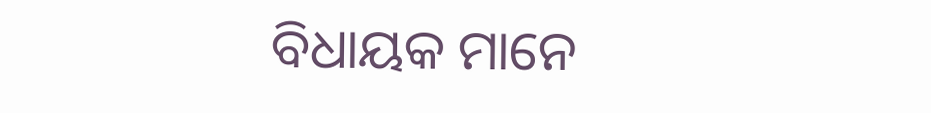ବିଧାୟକ ମାନେ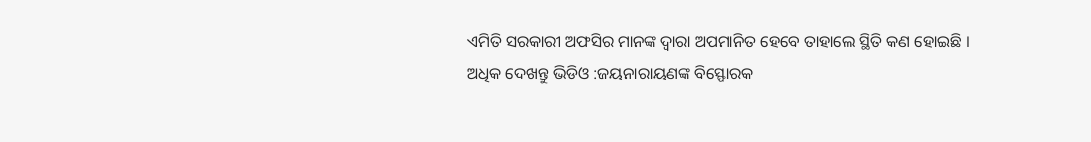ଏମିତି ସରକାରୀ ଅଫସିର ମାନଙ୍କ ଦ୍ୱାରା ଅପମାନିତ ହେବେ ତାହାଲେ ସ୍ଥିତି କଣ ହୋଇଛି ।
ଅଧିକ ଦେଖନ୍ତୁ ଭିଡିଓ :ଜୟନାରାୟଣଙ୍କ ବିସ୍ଫୋରକ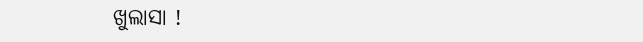ଖୁଲାସା !